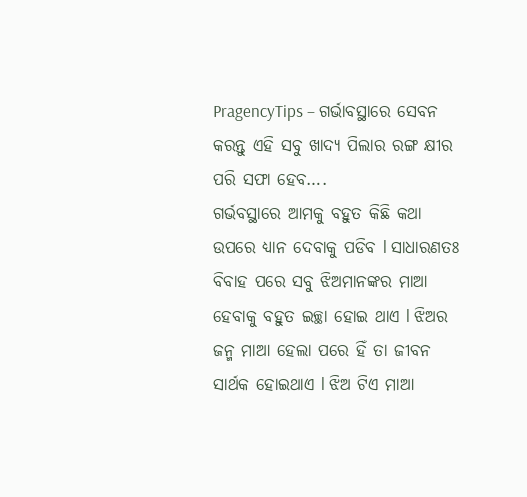PragencyTips – ଗର୍ଭାବସ୍ଥାରେ ସେବନ କରନ୍ତୁ ଏହି ସବୁ ଖାଦ୍ୟ ପିଲାର ରଙ୍ଗ କ୍ଷୀର ପରି ସଫା ହେବ….
ଗର୍ଭବସ୍ଥାରେ ଆମକୁ ବହୁତ କିଛି କଥା ଉପରେ ଧ୍ୟାନ ଦେବାକୁ ପଡିବ l ସାଧାରଣତଃ ବିବାହ ପରେ ସବୁ ଝିଅମାନଙ୍କର ମାଆ ହେବାକୁ ବହୁତ ଇଚ୍ଛା ହୋଇ ଥାଏ l ଝିଅର ଜନ୍ମ ମାଆ ହେଲା ପରେ ହିଁ ତା ଜୀବନ ସାର୍ଥକ ହୋଇଥାଏ l ଝିଅ ଟିଏ ମାଆ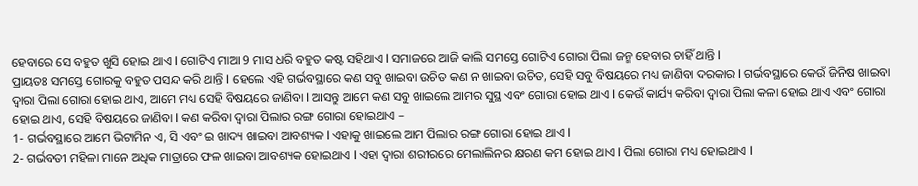ହେବାରେ ସେ ବହୁତ ଖୁସି ହୋଇ ଥାଏ l ଗୋଟିଏ ମାଆ 9 ମାସ ଧରି ବହୁତ କଷ୍ଟ ସହିଥାଏ l ସମାଜରେ ଆଜି କାଲି ସମସ୍ତେ ଗୋଟିଏ ଗୋରା ପିଲା ଜନ୍ମ ହେବାର ଚାହିଁ ଥାନ୍ତି l
ପ୍ରାୟତଃ ସମସ୍ତେ ଗୋରକୁ ବହୁତ ପସନ୍ଦ କରି ଥାନ୍ତି l ହେଲେ ଏହି ଗର୍ଭବସ୍ଥାରେ କଣ ସବୁ ଖାଇବା ଉଚିତ କଣ ନ ଖାଇବା ଉଚିତ, ସେହି ସବୁ ବିଷୟରେ ମଧ୍ୟ ଜାଣିବା ଦରକାର l ଗର୍ଭବସ୍ଥାରେ କେଉଁ ଜିନିଷ ଖାଇବା ଦ୍ୱାରା ପିଲା ଗୋରା ହୋଇ ଥାଏ, ଆମେ ମଧ୍ୟ ସେହି ବିଷୟରେ ଜାଣିବା l ଆସନ୍ତୁ ଆମେ କଣ ସବୁ ଖାଇଲେ ଆମର ସୁସ୍ଥ ଏବଂ ଗୋରା ହୋଇ ଥାଏ l କେଉଁ କାର୍ଯ୍ୟ କରିବା ଦ୍ୱାରା ପିଲା କଳା ହୋଇ ଥାଏ ଏବଂ ଗୋରା ହୋଇ ଥାଏ, ସେହି ବିଷୟରେ ଜାଣିବା l କଣ କରିବା ଦ୍ୱାରା ପିଲାର ରଙ୍ଗ ଗୋରା ହୋଇଥାଏ –
1- ଗର୍ଭବସ୍ଥାରେ ଆମେ ଭିଟାମିନ ଏ, ସି ଏବଂ ଇ ଖାଦ୍ୟ ଖାଇବା ଆବଶ୍ୟକ l ଏହାକୁ ଖାଇଲେ ଆମ ପିଲାର ରଙ୍ଗ ଗୋରା ହୋଇ ଥାଏ l
2- ଗର୍ଭବତୀ ମହିଳା ମାନେ ଅଧିକ ମାତ୍ରାରେ ଫଳ ଖାଇବା ଆବଶ୍ୟକ ହୋଇଥାଏ l ଏହା ଦ୍ୱାରା ଶରୀରରେ ମେଲାଲିନର କ୍ଷରଣ କମ ହୋଇ ଥାଏ l ପିଲା ଗୋରା ମଧ୍ୟ ହୋଇଥାଏ l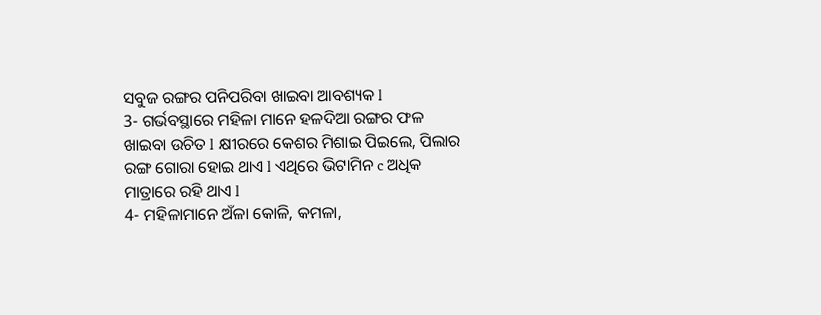ସବୁଜ ରଙ୍ଗର ପନିପରିବା ଖାଇବା ଆବଶ୍ୟକ l
3- ଗର୍ଭବସ୍ଥାରେ ମହିଳା ମାନେ ହଳଦିଆ ରଙ୍ଗର ଫଳ ଖାଇବା ଉଚିତ l କ୍ଷୀରରେ କେଶର ମିଶାଇ ପିଇଲେ, ପିଲାର ରଙ୍ଗ ଗୋରା ହୋଇ ଥାଏ l ଏଥିରେ ଭିଟାମିନ c ଅଧିକ ମାତ୍ରାରେ ରହି ଥାଏ l
4- ମହିଳାମାନେ ଅଁଳା କୋଳି, କମଳା,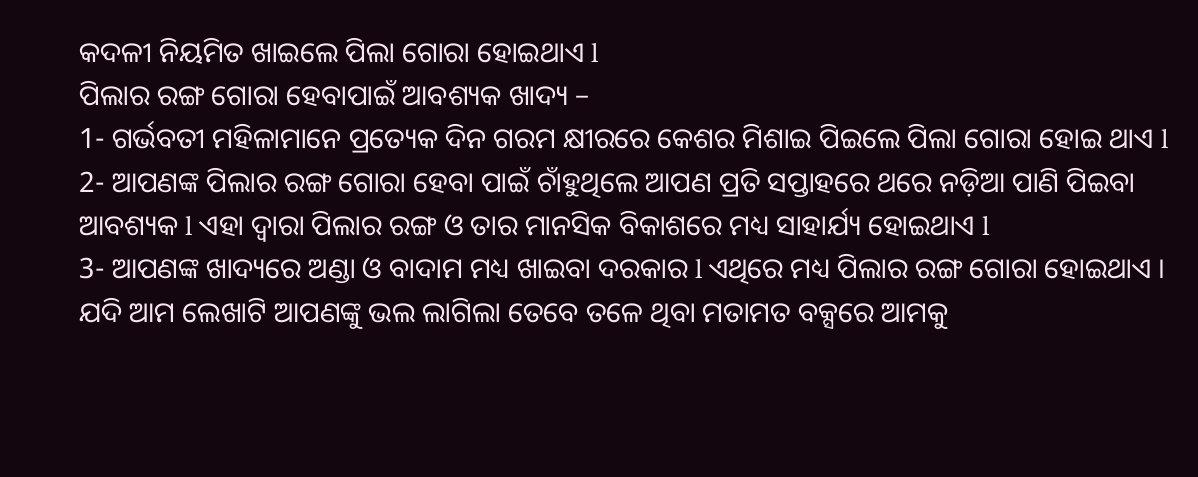କଦଳୀ ନିୟମିତ ଖାଇଲେ ପିଲା ଗୋରା ହୋଇଥାଏ l
ପିଲାର ରଙ୍ଗ ଗୋରା ହେବାପାଇଁ ଆବଶ୍ୟକ ଖାଦ୍ୟ –
1- ଗର୍ଭବତୀ ମହିଳାମାନେ ପ୍ରତ୍ୟେକ ଦିନ ଗରମ କ୍ଷୀରରେ କେଶର ମିଶାଇ ପିଇଲେ ପିଲା ଗୋରା ହୋଇ ଥାଏ l
2- ଆପଣଙ୍କ ପିଲାର ରଙ୍ଗ ଗୋରା ହେବା ପାଇଁ ଚାଁହୁଥିଲେ ଆପଣ ପ୍ରତି ସପ୍ତାହରେ ଥରେ ନଡ଼ିଆ ପାଣି ପିଇବା ଆବଶ୍ୟକ l ଏହା ଦ୍ୱାରା ପିଲାର ରଙ୍ଗ ଓ ତାର ମାନସିକ ବିକାଶରେ ମଧ୍ୟ ସାହାର୍ଯ୍ୟ ହୋଇଥାଏ l
3- ଆପଣଙ୍କ ଖାଦ୍ୟରେ ଅଣ୍ଡା ଓ ବାଦାମ ମଧ୍ୟ ଖାଇବା ଦରକାର l ଏଥିରେ ମଧ୍ୟ ପିଲାର ରଙ୍ଗ ଗୋରା ହୋଇଥାଏ ।
ଯଦି ଆମ ଲେଖାଟି ଆପଣଙ୍କୁ ଭଲ ଲାଗିଲା ତେବେ ତଳେ ଥିବା ମତାମତ ବକ୍ସରେ ଆମକୁ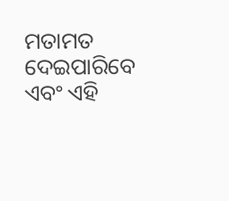ମତାମତ ଦେଇପାରିବେ ଏବଂ ଏହି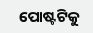ପୋଷ୍ଟଟିକୁ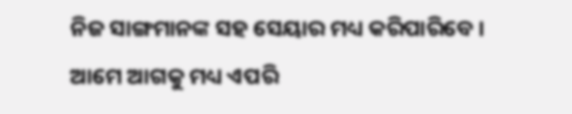ନିଜ ସାଙ୍ଗମାନଙ୍କ ସହ ସେୟାର ମଧ୍ୟ କରିପାରିବେ । ଆମେ ଆଗକୁ ମଧ୍ୟ ଏପରି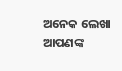ଅନେକ ଲେଖା ଆପଣଙ୍କ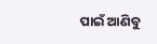ପାଇଁ ଆଣିବୁ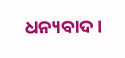ଧନ୍ୟବାଦ ।